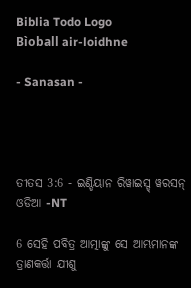Biblia Todo Logo
Bìoball air-loidhne

- Sanasan -




ତୀତସ 3:6 - ଇଣ୍ଡିୟାନ ରିୱାଇସ୍ଡ୍ ୱରସନ୍ ଓଡିଆ -NT

6 ସେହି ପବିତ୍ର ଆତ୍ମାଙ୍କୁ ସେ ଆମ୍ଭମାନଙ୍କ ତ୍ରାଣକର୍ତ୍ତା ଯୀଶୁ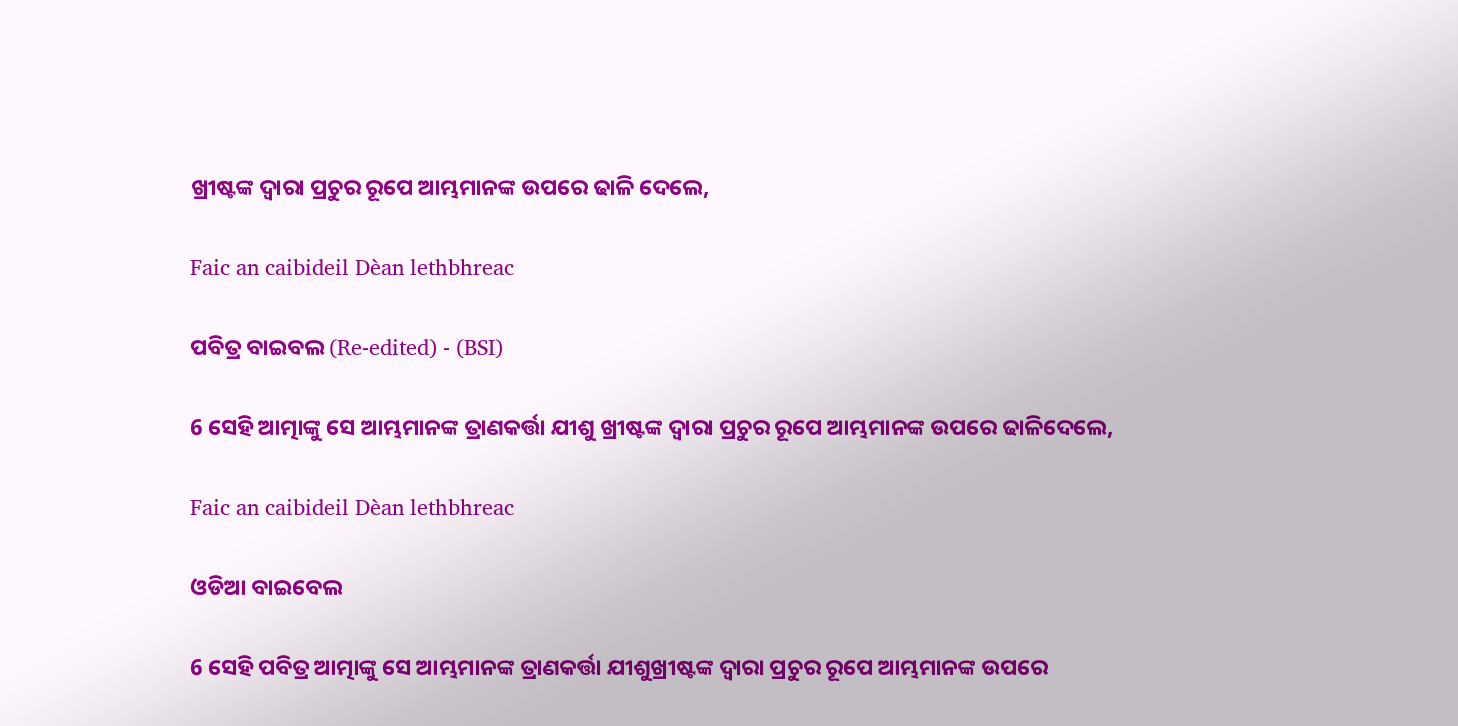ଖ୍ରୀଷ୍ଟଙ୍କ ଦ୍ୱାରା ପ୍ରଚୁର ରୂପେ ଆମ୍ଭମାନଙ୍କ ଉପରେ ଢାଳି ଦେଲେ,

Faic an caibideil Dèan lethbhreac

ପବିତ୍ର ବାଇବଲ (Re-edited) - (BSI)

6 ସେହି ଆତ୍ମାଙ୍କୁ ସେ ଆମ୍ଭମାନଙ୍କ ତ୍ରାଣକର୍ତ୍ତା ଯୀଶୁ ଖ୍ରୀଷ୍ଟଙ୍କ ଦ୍ଵାରା ପ୍ରଚୁର ରୂପେ ଆମ୍ଭମାନଙ୍କ ଉପରେ ଢାଳିଦେଲେ,

Faic an caibideil Dèan lethbhreac

ଓଡିଆ ବାଇବେଲ

6 ସେହି ପବିତ୍ର ଆତ୍ମାଙ୍କୁ ସେ ଆମ୍ଭମାନଙ୍କ ତ୍ରାଣକର୍ତ୍ତା ଯୀଶୁଖ୍ରୀଷ୍ଟଙ୍କ ଦ୍ୱାରା ପ୍ରଚୁର ରୂପେ ଆମ୍ଭମାନଙ୍କ ଉପରେ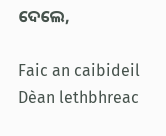ଦେଲେ,

Faic an caibideil Dèan lethbhreac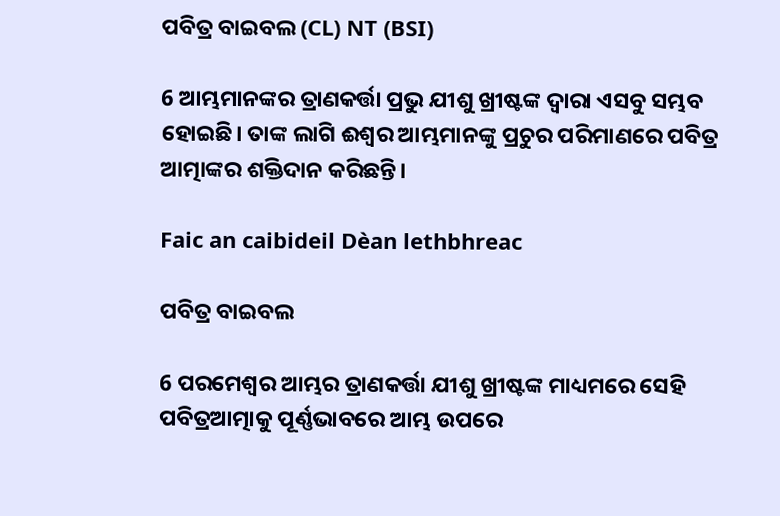ପବିତ୍ର ବାଇବଲ (CL) NT (BSI)

6 ଆମ୍ଭମାନଙ୍କର ତ୍ରାଣକର୍ତ୍ତା ପ୍ରଭୁ ଯୀଶୁ ଖ୍ରୀଷ୍ଟଙ୍କ ଦ୍ୱାରା ଏସବୁ ସମ୍ଭବ ହୋଇଛି। ତାଙ୍କ ଲାଗି ଈଶ୍ୱର ଆମ୍ଭମାନଙ୍କୁ ପ୍ରଚୁର ପରିମାଣରେ ପବିତ୍ର ଆତ୍ମାଙ୍କର ଶକ୍ତିଦାନ କରିଛନ୍ତି।

Faic an caibideil Dèan lethbhreac

ପବିତ୍ର ବାଇବଲ

6 ପରମେଶ୍ୱର ଆମ୍ଭର ତ୍ରାଣକର୍ତ୍ତା ଯୀଶୁ ଖ୍ରୀଷ୍ଟଙ୍କ ମାଧ୍ୟମରେ ସେହି ପବିତ୍ରଆତ୍ମାକୁ ପୂର୍ଣ୍ଣଭାବରେ ଆମ୍ଭ ଉପରେ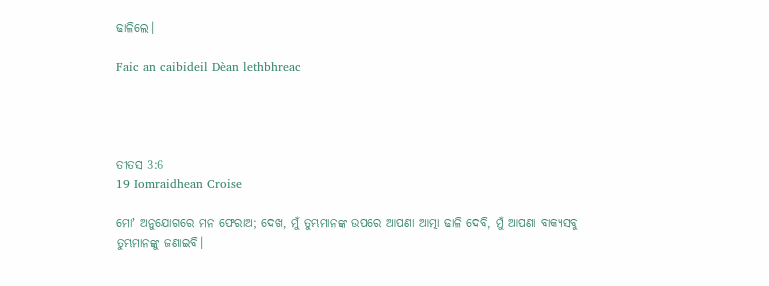ଢାଳିଲେ।

Faic an caibideil Dèan lethbhreac




ତୀତସ 3:6
19 Iomraidhean Croise

ମୋʼ ଅନୁଯୋଗରେ ମନ ଫେରାଅ; ଦେଖ, ମୁଁ ତୁମ୍ଭମାନଙ୍କ ଉପରେ ଆପଣା ଆତ୍ମା ଢାଳି ଦେବି, ମୁଁ ଆପଣା ବାକ୍ୟସବୁ ତୁମ୍ଭମାନଙ୍କୁ ଜଣାଇବି।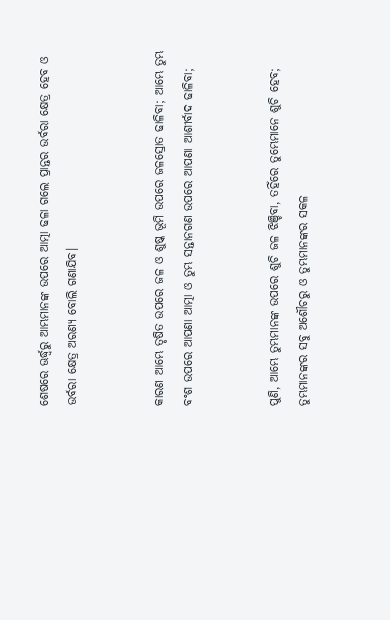ଶେଷରେ ଊର୍ଦ୍ଧ୍ୱରୁ ଆମ୍ଭମାନଙ୍କ ଉପରେ ଆତ୍ମା ଢଳା ଗଲେ ପ୍ରାନ୍ତର ଉର୍ବରା କ୍ଷେତ୍ର ହେବ ଓ ଉର୍ବରା କ୍ଷେତ୍ର ଅରଣ୍ୟ ବୋଲି ଗଣାଯିବ।


କାରଣ ଆମ୍ଭେ ତୃଷିତ ଉପରେ ଜଳ ଓ ଶୁଷ୍କ ଭୂମି ଉପରେ ଜଳସ୍ରୋତ ଢାଳିବା; ଆମ୍ଭେ ତୁମ୍ଭ ବଂଶ ଉପରେ ଆପଣା ଆତ୍ମା ଓ ତୁମ୍ଭ ସନ୍ତାନଗଣ ଉପରେ ଆପଣା ଆଶୀର୍ବାଦ ଢାଳିବା;


ପୁଣି, ଆମ୍ଭେ ତୁମ୍ଭମାନଙ୍କ ଉପରେ ଶୁଚି ଜଳ ଝିଞ୍ଚିବା, ତହିଁରେ ତୁମ୍ଭେମାନେ ଶୁଚି ହେବ; ତୁମ୍ଭମାନଙ୍କର ସବୁ ଅଶୌଚରୁ ଓ ତୁମ୍ଭମାନଙ୍କର ସକଳ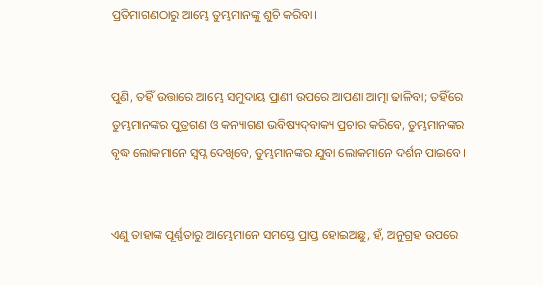ପ୍ରତିମାଗଣଠାରୁ ଆମ୍ଭେ ତୁମ୍ଭମାନଙ୍କୁ ଶୁଚି କରିବା।


ପୁଣି, ତହିଁ ଉତ୍ତାରେ ଆମ୍ଭେ ସମୁଦାୟ ପ୍ରାଣୀ ଉପରେ ଆପଣା ଆତ୍ମା ଢାଳିବା; ତହିଁରେ ତୁମ୍ଭମାନଙ୍କର ପୁତ୍ରଗଣ ଓ କନ୍ୟାଗଣ ଭବିଷ୍ୟଦ୍‍ବାକ୍ୟ ପ୍ରଚାର କରିବେ, ତୁମ୍ଭମାନଙ୍କର ବୃଦ୍ଧ ଲୋକମାନେ ସ୍ୱପ୍ନ ଦେଖିବେ, ତୁମ୍ଭମାନଙ୍କର ଯୁବା ଲୋକମାନେ ଦର୍ଶନ ପାଇବେ।


ଏଣୁ ତାହାଙ୍କ ପୂର୍ଣ୍ଣତାରୁ ଆମ୍ଭେମାନେ ସମସ୍ତେ ପ୍ରାପ୍ତ ହୋଇଅଛୁ, ହଁ, ଅନୁଗ୍ରହ ଉପରେ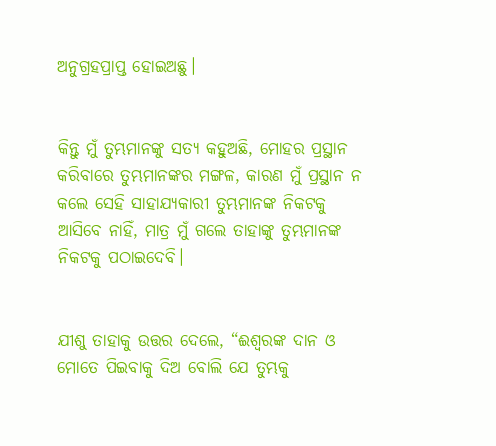ଅନୁଗ୍ରହପ୍ରାପ୍ତ ହୋଇଅଛୁ।


କିନ୍ତୁ ମୁଁ ତୁମ୍ଭମାନଙ୍କୁ ସତ୍ୟ କହୁଅଛି, ମୋହର ପ୍ରସ୍ଥାନ କରିବାରେ ତୁମ୍ଭମାନଙ୍କର ମଙ୍ଗଳ, କାରଣ ମୁଁ ପ୍ରସ୍ଥାନ ନ କଲେ ସେହି ସାହାଯ୍ୟକାରୀ ତୁମ୍ଭମାନଙ୍କ ନିକଟକୁ ଆସିବେ ନାହିଁ, ମାତ୍ର ମୁଁ ଗଲେ ତାହାଙ୍କୁ ତୁମ୍ଭମାନଙ୍କ ନିକଟକୁ ପଠାଇଦେବି।


ଯୀଶୁ ତାହାକୁ ଉତ୍ତର ଦେଲେ, “ଈଶ୍ବରଙ୍କ ଦାନ ଓ ମୋତେ ପିଇବାକୁ ଦିଅ ବୋଲି ଯେ ତୁମ୍ଭକୁ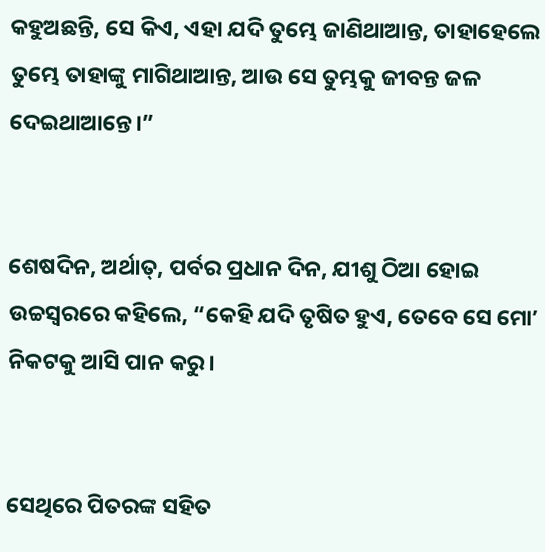କହୁଅଛନ୍ତି, ସେ କିଏ, ଏହା ଯଦି ତୁମ୍ଭେ ଜାଣିଥାଆନ୍ତ, ତାହାହେଲେ ତୁମ୍ଭେ ତାହାଙ୍କୁ ମାଗିଥାଆନ୍ତ, ଆଉ ସେ ତୁମ୍ଭକୁ ଜୀବନ୍ତ ଜଳ ଦେଇଥାଆନ୍ତେ।”


ଶେଷଦିନ, ଅର୍ଥାତ୍‍, ପର୍ବର ପ୍ରଧାନ ଦିନ, ଯୀଶୁ ଠିଆ ହୋଇ ଉଚ୍ଚସ୍ୱରରେ କହିଲେ, “କେହି ଯଦି ତୃଷିତ ହୁଏ, ତେବେ ସେ ମୋʼ ନିକଟକୁ ଆସି ପାନ କରୁ।


ସେଥିରେ ପିତରଙ୍କ ସହିତ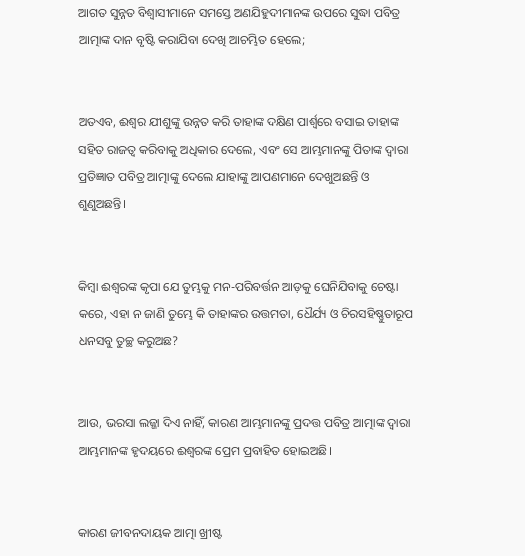ଆଗତ ସୁନ୍ନତ ବିଶ୍ୱାସୀମାନେ ସମସ୍ତେ ଅଣଯିହୁଦୀମାନଙ୍କ ଉପରେ ସୁଦ୍ଧା ପବିତ୍ର ଆତ୍ମାଙ୍କ ଦାନ ବୃଷ୍ଟି କରାଯିବା ଦେଖି ଆଚମ୍ଭିତ ହେଲେ;


ଅତଏବ, ଈଶ୍ବର ଯୀଶୁଙ୍କୁ ଉନ୍ନତ କରି ତାହାଙ୍କ ଦକ୍ଷିଣ ପାର୍ଶ୍ୱରେ ବସାଇ ତାହାଙ୍କ ସହିତ ରାଜତ୍ୱ କରିବାକୁ ଅଧିକାର ଦେଲେ, ଏବଂ ସେ ଆମ୍ଭମାନଙ୍କୁ ପିତାଙ୍କ ଦ୍ୱାରା ପ୍ରତିଜ୍ଞାତ ପବିତ୍ର ଆତ୍ମାଙ୍କୁ ଦେଲେ ଯାହାଙ୍କୁ ଆପଣମାନେ ଦେଖୁଅଛନ୍ତି ଓ ଶୁଣୁଅଛନ୍ତି।


କିମ୍ବା ଈଶ୍ବରଙ୍କ କୃପା ଯେ ତୁମ୍ଭକୁ ମନ-ପରିବର୍ତ୍ତନ ଆଡ଼କୁ ଘେନିଯିବାକୁ ଚେଷ୍ଟା କରେ, ଏହା ନ ଜାଣି ତୁମ୍ଭେ କି ତାହାଙ୍କର ଉତ୍ତମତା, ଧୈର୍ଯ୍ୟ ଓ ଚିରସହିଷ୍ଣୁତାରୂପ ଧନସବୁ ତୁଚ୍ଛ କରୁଅଛ?


ଆଉ, ଭରସା ଲଜ୍ଜା ଦିଏ ନାହିଁ, କାରଣ ଆମ୍ଭମାନଙ୍କୁ ପ୍ରଦତ୍ତ ପବିତ୍ର ଆତ୍ମାଙ୍କ ଦ୍ୱାରା ଆମ୍ଭମାନଙ୍କ ହୃଦୟରେ ଈଶ୍ବରଙ୍କ ପ୍ରେମ ପ୍ରବାହିତ ହୋଇଅଛି।


କାରଣ ଜୀବନଦାୟକ ଆତ୍ମା ଖ୍ରୀଷ୍ଟ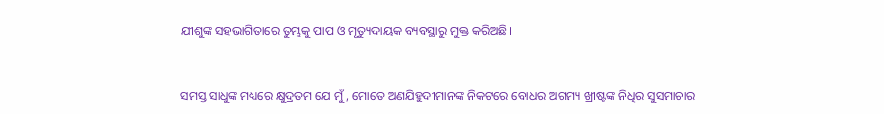ଯୀଶୁଙ୍କ ସହଭାଗିତାରେ ତୁମ୍ଭକୁ ପାପ ଓ ମୃତ୍ୟୁଦାୟକ ବ୍ୟବସ୍ଥାରୁ ମୁକ୍ତ କରିଅଛି।


ସମସ୍ତ ସାଧୁଙ୍କ ମଧ୍ୟରେ କ୍ଷୁଦ୍ରତମ ଯେ ମୁଁ, ମୋତେ ଅଣଯିହୁଦୀମାନଙ୍କ ନିକଟରେ ବୋଧର ଅଗମ୍ୟ ଖ୍ରୀଷ୍ଟଙ୍କ ନିଧିର ସୁସମାଚାର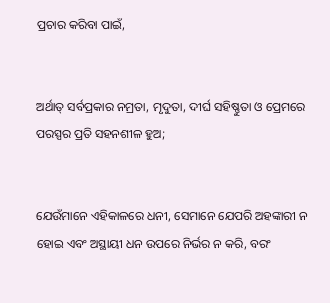ପ୍ରଚାର କରିବା ପାଇଁ,


ଅର୍ଥାତ୍‍ ସର୍ବପ୍ରକାର ନମ୍ରତା, ମୃଦୁତା, ଦୀର୍ଘ ସହିଷ୍ଣୁତା ଓ ପ୍ରେମରେ ପରସ୍ପର ପ୍ରତି ସହନଶୀଳ ହୁଅ;


ଯେଉଁମାନେ ଏହିକାଳରେ ଧନୀ, ସେମାନେ ଯେପରି ଅହଙ୍କାରୀ ନ ହୋଇ ଏବଂ ଅସ୍ଥାୟୀ ଧନ ଉପରେ ନିର୍ଭର ନ କରି, ବରଂ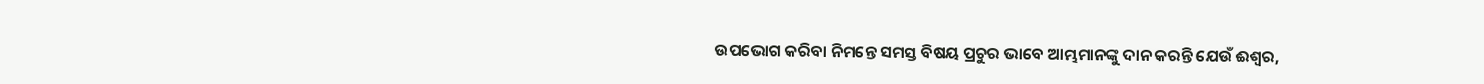ଉପଭୋଗ କରିବା ନିମନ୍ତେ ସମସ୍ତ ବିଷୟ ପ୍ରଚୁର ଭାବେ ଆମ୍ଭମାନଙ୍କୁ ଦାନ କରନ୍ତି ଯେଉଁ ଈଶ୍ବର,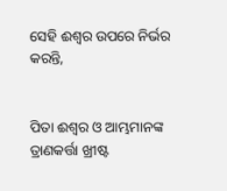ସେହି ଈଶ୍ବର ଉପରେ ନିର୍ଭର କରନ୍ତି,


ପିତା ଈଶ୍ବର ଓ ଆମ୍ଭମାନଙ୍କ ତ୍ରାଣକର୍ତ୍ତା ଖ୍ରୀଷ୍ଟ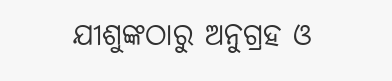ଯୀଶୁଙ୍କଠାରୁ ଅନୁଗ୍ରହ ଓ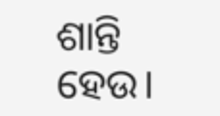ଶାନ୍ତି ହେଉ।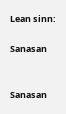Lean sinn:

Sanasan


Sanasan